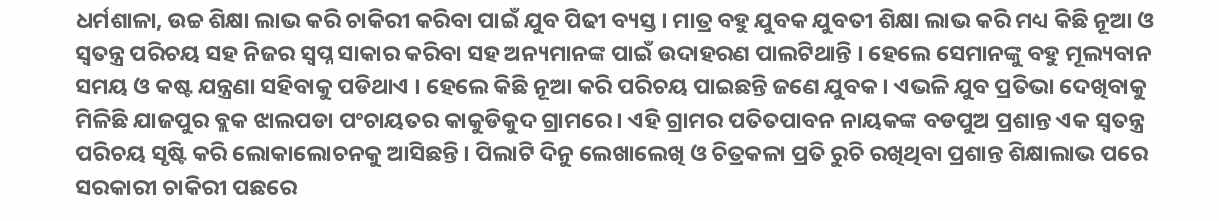ଧର୍ମଶାଳା, ଉଚ୍ଚ ଶିକ୍ଷା ଲାଭ କରି ଚାକିରୀ କରିବା ପାଇଁ ଯୁବ ପିଢୀ ବ୍ୟସ୍ତ । ମାତ୍ର ବହୁ ଯୁବକ ଯୁବତୀ ଶିକ୍ଷା ଲାଭ କରି ମଧ୍ୟ କିଛି ନୂଆ ଓ ସ୍ୱତନ୍ତ୍ର ପରିଚୟ ସହ ନିଜର ସ୍ୱପ୍ନ ସାକାର କରିବା ସହ ଅନ୍ୟମାନଙ୍କ ପାଇଁ ଉଦାହରଣ ପାଲଟିଥାନ୍ତି । ହେଲେ ସେମାନଙ୍କୁ ବହୁ ମୂଲ୍ୟବାନ ସମୟ ଓ କଷ୍ଟ ଯନ୍ତ୍ରଣା ସହିବାକୁ ପଡିଥାଏ । ହେଲେ କିଛି ନୂଆ କରି ପରିଚୟ ପାଇଛନ୍ତି ଜଣେ ଯୁବକ । ଏଭଳି ଯୁବ ପ୍ରତିଭା ଦେଖିବାକୁ ମିଳିଛି ଯାଜପୁର ବ୍ଲକ ଝାଲପଡା ପଂଚାୟତର କାକୁଡିକୁଦ ଗ୍ରାମରେ । ଏହି ଗ୍ରାମର ପତିତପାବନ ନାୟକଙ୍କ ବଡପୁଅ ପ୍ରଶାନ୍ତ ଏକ ସ୍ୱତନ୍ତ୍ର ପରିଚୟ ସୃଷ୍ଟି କରି ଲୋକାଲୋଚନକୁ ଆସିଛନ୍ତି । ପିଲାଟି ଦିନୁ ଲେଖାଲେଖି ଓ ଚିତ୍ରକଳା ପ୍ରତି ରୁଚି ରଖିଥିବା ପ୍ରଶାନ୍ତ ଶିକ୍ଷାଲାଭ ପରେ ସରକାରୀ ଚାକିରୀ ପଛରେ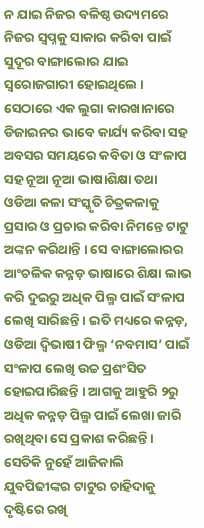ନ ଯାଇ ନିଜର ବଳିଷ୍ଠ ଉଦ୍ୟମରେ ନିଜର ସ୍ୱପ୍ନକୁ ସାକାର କରିବା ପାଇଁ ସୁଦୂର ବାଙ୍ଗାଲୋର ଯାଇ ସ୍ୱରୋଜଗାରୀ ହୋଇଥିଲେ । ସେଠାରେ ଏକ ଲୁଗା କାରଖାନାରେ ଡିଜାଇନର ଭାବେ କାର୍ଯ୍ୟ କରିବା ସହ ଅବସର ସମୟରେ କବିତା ଓ ସଂଳାପ ସହ ନୂଆ ନୂଆ ଭାଷାଶିକ୍ଷା ତଥା ଓଡିଆ କଳା ସଂସ୍କୃତି ଚିତ୍ରକଳାକୁ ପ୍ରସାର ଓ ପ୍ରଚାର କରିବା ନିମନ୍ତେ ଟାଟୁ ଅଙ୍କନ କରିଥାନ୍ତି । ସେ ବାଙ୍ଗାଲୋରର ଆଂଚଳିକ କନ୍ନଡ଼ ଭାଷାରେ ଶିକ୍ଷା ଲାଭ କରି ଦୁଇରୁ ଅଧିକ ପିଲ୍ମ ପାଇଁ ସଂଳାପ ଲେଖି ସାରିଛନ୍ତି । ଇତି ମଧ୍ୟରେ କନ୍ନଡ଼, ଓଡିଆ ଦ୍ୱିଭାଷୀ ଫିଲ୍ମ ‘ନବମାସ’ ପାଇଁ ସଂଳାପ ଲେଖି ଉଚ୍ଚ ପ୍ରଶଂସିତ ହୋଇପାରିଛନ୍ତି । ଆଗକୁ ଆହୁରି ୨ରୁ ଅଧିକ କନ୍ନଡ଼ ପିଲ୍ମ ପାଇଁ ଲେଖା ଜାରି ରଖିଥିବା ସେ ପ୍ରକାଶ କରିଛନ୍ତି । ସେତିକି ନୁହେଁ ଆଜିକାଲି ଯୁବପିଢୀଙ୍କର ଟାଟୁର ଚାହିଦାକୁ ଦୃଷ୍ଟିରେ ରଖି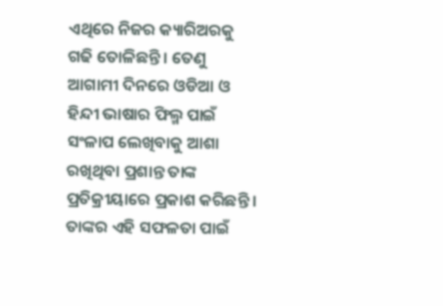ଏଥିରେ ନିଜର କ୍ୟାରିଅରକୁ ଗଢି ତୋଳିଛନ୍ତି । ତେଣୁ ଆଗାମୀ ଦିନରେ ଓଡିଆ ଓ ହିନ୍ଦୀ ଭାଷାର ଫିଲ୍ମ ପାଇଁ ସଂଳାପ ଲେଖିବାକୁ ଆଶା ରଖିଥିବା ପ୍ରଶାନ୍ତ ତାଙ୍କ ପ୍ରତିକ୍ରୀୟାରେ ପ୍ରକାଶ କରିଛନ୍ତି । ତାଙ୍କର ଏହି ସଫଳତା ପାଇଁ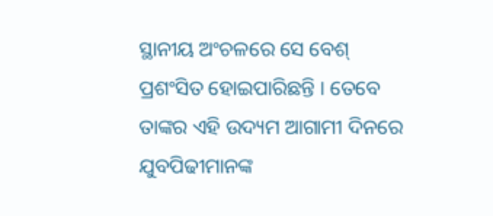ସ୍ଥାନୀୟ ଅଂଚଳରେ ସେ ବେଶ୍ ପ୍ରଶଂସିତ ହୋଇପାରିଛନ୍ତି । ତେବେ ତାଙ୍କର ଏହି ଉଦ୍ୟମ ଆଗାମୀ ଦିନରେ ଯୁବପିଢୀମାନଙ୍କ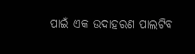ପାଇଁ ଏକ ଉଦାହରଣ ପାଲଟିବ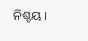ନିଶ୍ଚୟ ।